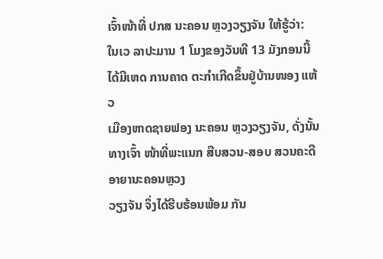ເຈົ້າໜ້າທີ່ ປກສ ນະຄອນ ຫຼວງວຽງຈັນ ໃຫ້ຮູ້ວ່າ:
ໃນເວ ລາປະມານ 1 ໂມງຂອງວັນທີ 13 ມັງກອນນີ້ ໄດ້ມີເຫດ ການຄາດ ຕະກຳເກີດຂຶ້ນຢູ່ບ້ານໜອງ ແຫ້ວ
ເມືອງຫາດຊາຍຟອງ ນະຄອນ ຫຼວງວຽງຈັນ, ດັ່ງນັ້ນ ທາງເຈົ້າ ໜ້າທີ່ພະແນກ ສືບສວນ-ສອບ ສວນຄະດີອາຍານະຄອນຫຼວງ
ວຽງຈັນ ຈຶ່ງໄດ້ຮີບຮ້ອນພ້ອມ ກັນ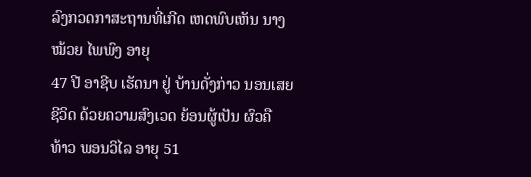ລົງກວດກາສະຖານທີ່ເກີດ ເຫດພົບເຫັນ ນາງ ໝ້ວຍ ໄພພົງ ອາຍຸ
47 ປີ ອາຊີບ ເຮັດນາ ຢູ່ ບ້ານດັ່ງກ່າວ ນອນເສຍຊີວິດ ດ້ວຍຄວາມສົງເວດ ຍ້ອນຜູ້ເປັນ ຜົວຄື
ທ້າວ ພອນວິໄລ ອາຍຸ 51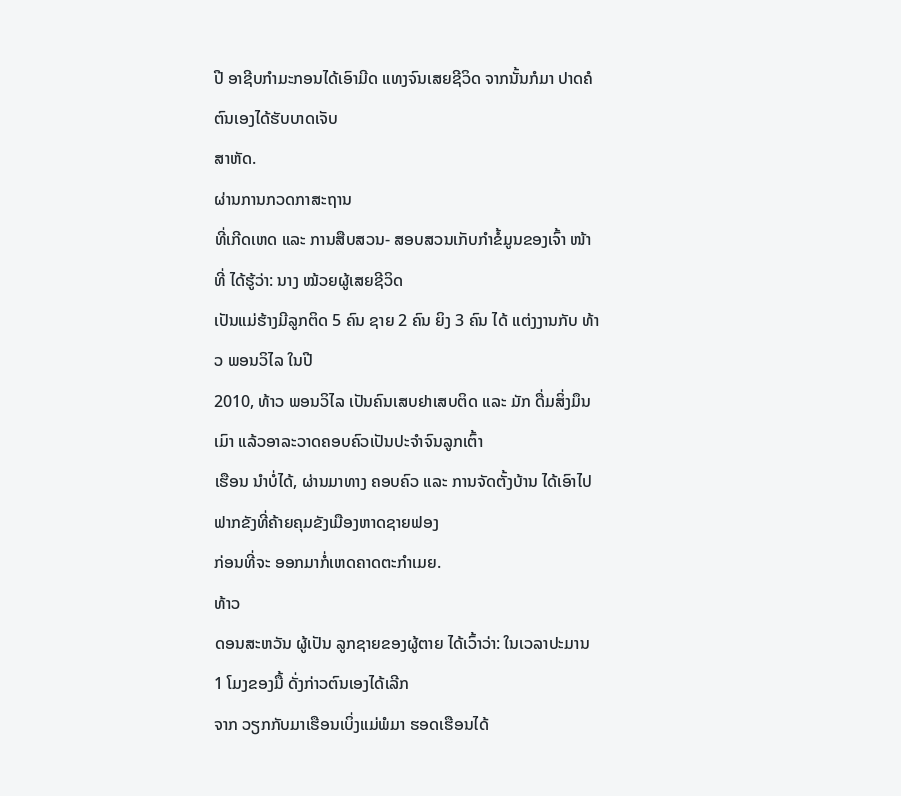ປີ ອາຊີບກຳມະກອນໄດ້ເອົາມີດ ແທງຈົນເສຍຊີວິດ ຈາກນັ້ນກໍມາ ປາດຄໍຕົນເອງໄດ້ຮັບບາດເຈັບ
ສາຫັດ.
ຜ່ານການກວດກາສະຖານ
ທີ່ເກີດເຫດ ແລະ ການສືບສວນ- ສອບສວນເກັບກຳຂໍ້ມູນຂອງເຈົ້າ ໜ້າທີ່ ໄດ້ຮູ້ວ່າ: ນາງ ໝ້ວຍຜູ້ເສຍຊີວິດ
ເປັນແມ່ຮ້າງມີລູກຕິດ 5 ຄົນ ຊາຍ 2 ຄົນ ຍິງ 3 ຄົນ ໄດ້ ແຕ່ງງານກັບ ທ້າວ ພອນວິໄລ ໃນປີ
2010, ທ້າວ ພອນວິໄລ ເປັນຄົນເສບຢາເສບຕິດ ແລະ ມັກ ດື່ມສິ່ງມຶນເມົາ ແລ້ວອາລະວາດຄອບຄົວເປັນປະຈຳຈົນລູກເຕົ້າ
ເຮືອນ ນຳບໍ່ໄດ້, ຜ່ານມາທາງ ຄອບຄົວ ແລະ ການຈັດຕັ້ງບ້ານ ໄດ້ເອົາໄປຟາກຂັງທີ່ຄ້າຍຄຸມຂັງເມືອງຫາດຊາຍຟອງ
ກ່ອນທີ່ຈະ ອອກມາກໍ່ເຫດຄາດຕະກຳເມຍ.
ທ້າວ
ດອນສະຫວັນ ຜູ້ເປັນ ລູກຊາຍຂອງຜູ້ຕາຍ ໄດ້ເວົ້າວ່າ: ໃນເວລາປະມານ 1 ໂມງຂອງມື້ ດັ່ງກ່າວຕົນເອງໄດ້ເລີກ
ຈາກ ວຽກກັບມາເຮືອນເບິ່ງແມ່ພໍມາ ຮອດເຮືອນໄດ້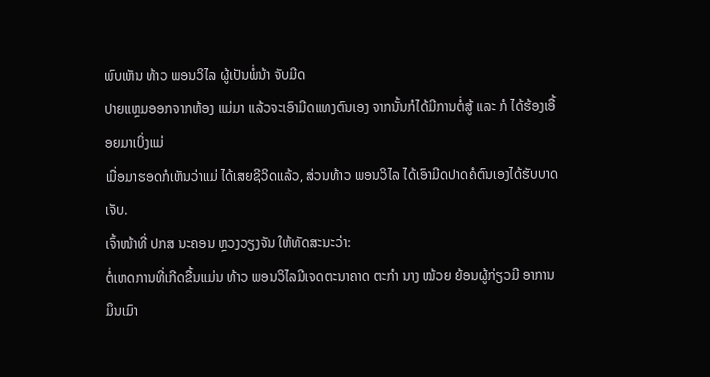ພົບເຫັນ ທ້າວ ພອນວິໄລ ຜູ້ເປັນພໍ່ນ້າ ຈັບມີດ
ປາຍແຫຼມອອກຈາກຫ້ອງ ແມ່ມາ ແລ້ວຈະເອົາມີດແທງຕົນເອງ ຈາກນັ້ນກໍໄດ້ມີການຕໍ່ສູ້ ແລະ ກໍ ໄດ້ຮ້ອງເອື້ອຍມາເບິ່ງແມ່
ເມື່ອມາຮອດກໍເຫັນວ່າແມ່ ໄດ້ເສຍຊີວິດແລ້ວ, ສ່ວນທ້າວ ພອນວິໄລ ໄດ້ເອົາມີດປາດຄໍຕົນເອງໄດ້ຮັບບາດເຈັບ.
ເຈົ້າໜ້າທີ່ ປກສ ນະຄອນ ຫຼວງວຽງຈັນ ໃຫ້ທັດສະນະວ່າ:
ຕໍ່ເຫດການທີ່ເກີດຂື້ນແມ່ນ ທ້າວ ພອນວິໄລມີເຈດຕະນາຄາດ ຕະກຳ ນາງ ໝ້ວຍ ຍ້ອນຜູ້ກ່ຽວມີ ອາການມຶນເມົາ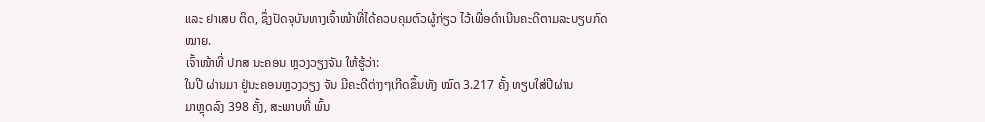ແລະ ຢາເສບ ຕິດ, ຊຶ່ງປັດຈຸບັນທາງເຈົ້າໜ້າທີ່ໄດ້ຄວບຄຸມຕົວຜູ້ກ່ຽວ ໄວ້ເພື່ອດຳເນີນຄະດີຕາມລະບຽບກົດໝາຍ.
ເຈົ້າໜ້າທີ່ ປກສ ນະຄອນ ຫຼວງວຽງຈັນ ໃຫ້ຮູ້ວ່າ:
ໃນປີ ຜ່ານມາ ຢູ່ນະຄອນຫຼວງວຽງ ຈັນ ມີຄະດີຕ່າງໆເກີດຂຶ້ນທັງ ໝົດ 3.217 ຄັ້ງ ທຽບໃສ່ປີຜ່ານ
ມາຫຼຸດລົງ 398 ຄັ້ງ, ສະພາບທີ່ ພົ້ນ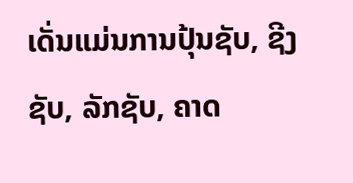ເດັ່ນແມ່ນການປຸ້ນຊັບ, ຊີງ ຊັບ, ລັກຊັບ, ຄາດ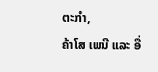ຕະກຳ,
ຄ້າໂສ ເພນີ ແລະ ອື່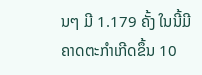ນໆ ມີ 1.179 ຄັ້ງ ໃນນີ້ມີຄາດຕະກຳເກີດຂຶ້ນ 10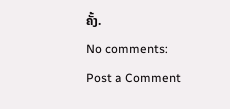ຄັ້ງ.
No comments:
Post a Comment